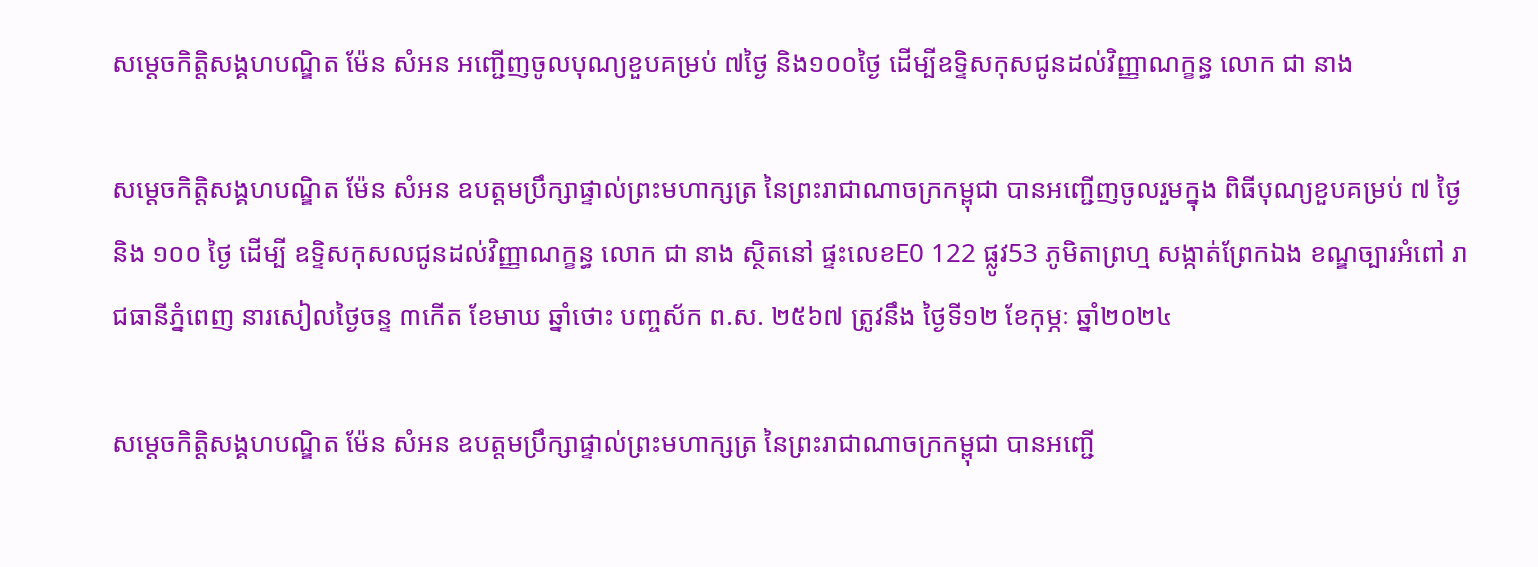សម្តេចកិត្តិសង្គហបណ្ឌិត ម៉ែន សំអន អញ្ជើញចូលបុណ្យខួបគម្រប់ ៧ថ្ងៃ និង១០០ថ្ងៃ ដើម្បីឧទ្ទិសកុសជូនដល់វិញ្ញាណក្ខន្ធ លោក ជា នាង

សម្តេចកិត្តិសង្គហបណ្ឌិត ម៉ែន សំអន ឧបត្តមប្រឹក្សាផ្ទាល់ព្រះមហាក្សត្រ នៃព្រះរាជាណាចក្រកម្ពុជា បានអញ្ជើញចូលរួមក្នុង ពិធីបុណ្យខួបគម្រប់ ៧ ថ្ងៃ និង ១០០ ថ្ងៃ ដើម្បី ឧទ្ទិសកុសលជូនដល់វិញ្ញាណក្ខន្ធ លោក ជា នាង ស្ថិតនៅ ផ្ទះលេខE0 122 ផ្លូវ53 ភូមិតាព្រហ្ម សង្កាត់ព្រែកឯង ខណ្ឌច្បារអំពៅ រាជធានីភ្នំពេញ នារសៀលថ្ងៃចន្ទ ៣កើត ខែមាឃ ឆ្នាំថោះ បញ្ចស័ក ព.ស. ២៥៦៧ ត្រូវនឹង ថ្ងៃទី១២ ខែកុម្ភៈ ឆ្នាំ២០២៤

សម្តេចកិត្តិសង្គហបណ្ឌិត ម៉ែន សំអន ឧបត្តមប្រឹក្សាផ្ទាល់ព្រះមហាក្សត្រ នៃព្រះរាជាណាចក្រកម្ពុជា បានអញ្ជើ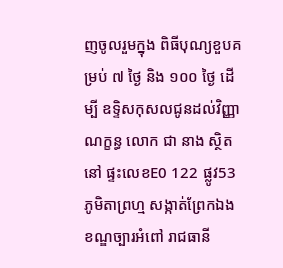ញចូលរួមក្នុង ពិធីបុណ្យខួបគម្រប់ ៧ ថ្ងៃ និង ១០០ ថ្ងៃ ដើម្បី ឧទ្ទិសកុសលជូនដល់វិញ្ញាណក្ខន្ធ លោក ជា នាង ស្ថិតនៅ ផ្ទះលេខE0 122 ផ្លូវ53 ភូមិតាព្រហ្ម សង្កាត់ព្រែកឯង ខណ្ឌច្បារអំពៅ រាជធានី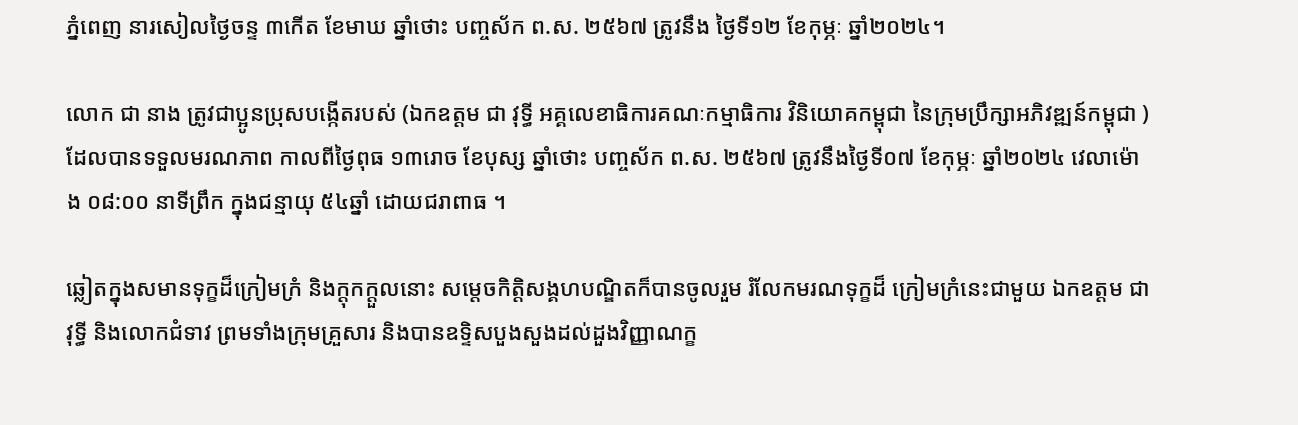ភ្នំពេញ នារសៀលថ្ងៃចន្ទ ៣កើត ខែមាឃ ឆ្នាំថោះ បញ្ចស័ក ព.ស. ២៥៦៧ ត្រូវនឹង ថ្ងៃទី១២ ខែកុម្ភៈ ឆ្នាំ២០២៤។

លោក ជា នាង ត្រូវជាប្អូនប្រុសបង្កើតរបស់ (ឯកឧត្តម ជា វុទ្ធី អគ្គលេខាធិការគណៈកម្មាធិការ វិនិយោគកម្ពុជា នៃក្រុមប្រឹក្សាអភិវឌ្ឍន៍កម្ពុជា ) ដែលបានទទួលមរណភាព កាលពីថ្ងៃពុធ ១៣រោច ខែបុស្ស ឆ្នាំថោះ បញ្ចស័ក ព.ស. ២៥៦៧ ត្រូវនឹងថ្ងៃទី០៧ ខែកុម្ភៈ ឆ្នាំ២០២៤ វេលាម៉ោង ០៨:០០ នាទីព្រឹក ក្នុងជន្មាយុ ៥៤ឆ្នាំ ដោយជរាពាធ ។

ឆ្លៀតក្នុងសមានទុក្ខដ៏ក្រៀមក្រំ និងក្តុកក្តួលនោះ សម្តេចកិត្តិសង្គហបណ្ឌិតក៏បានចូលរួម រំលែកមរណទុក្ខដ៏ ក្រៀមក្រំនេះជាមួយ ឯកឧត្តម ជា វុទ្ធី និងលោកជំទាវ ព្រមទាំងក្រុមគ្រួសារ និងបានឧទ្ទិសបួងសួងដល់ដួងវិញ្ញាណក្ខ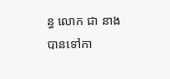ន្ធ លោក ជា នាង បានទៅកា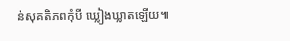ន់សុគតិភពកុំបី ឃ្លៀងឃ្លាតឡើយ៕